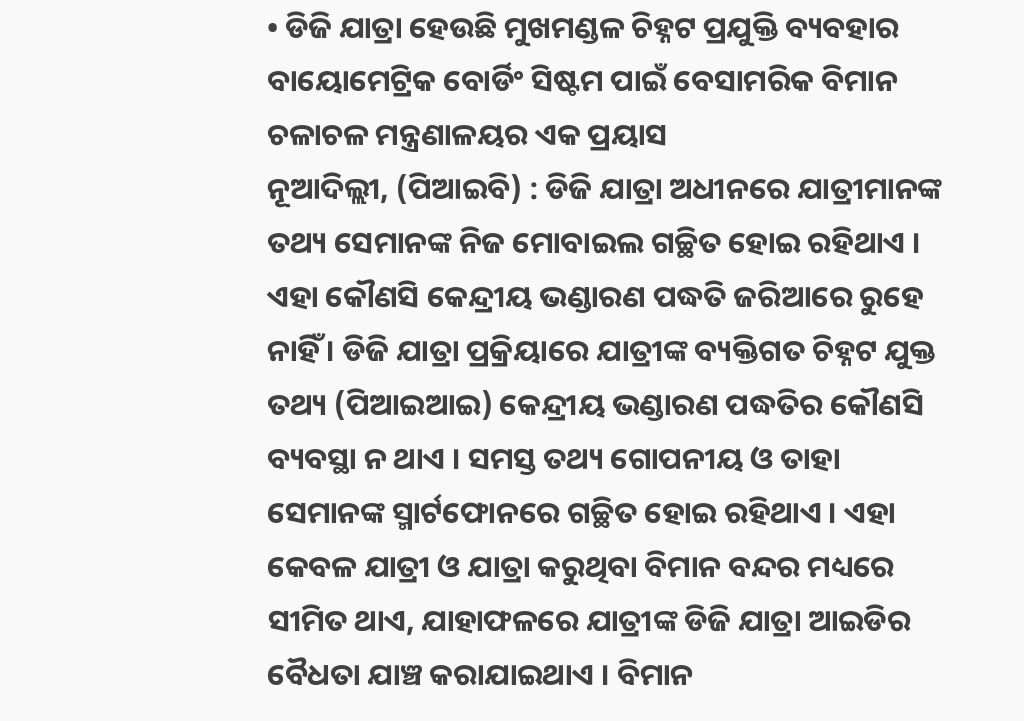• ଡିଜି ଯାତ୍ରା ହେଉଛି ମୁଖମଣ୍ଡଳ ଚିହ୍ନଟ ପ୍ରଯୁକ୍ତି ବ୍ୟବହାର ବାୟୋମେଟ୍ରିକ ବୋର୍ଡିଂ ସିଷ୍ଟମ ପାଇଁ ବେସାମରିକ ବିମାନ ଚଳାଚଳ ମନ୍ତ୍ରଣାଳୟର ଏକ ପ୍ରୟାସ
ନୂଆଦିଲ୍ଲୀ, (ପିଆଇବି) : ଡିଜି ଯାତ୍ରା ଅଧୀନରେ ଯାତ୍ରୀମାନଙ୍କ ତଥ୍ୟ ସେମାନଙ୍କ ନିଜ ମୋବାଇଲ ଗଚ୍ଛିତ ହୋଇ ରହିଥାଏ । ଏହା କୌଣସି କେନ୍ଦ୍ରୀୟ ଭଣ୍ଡାରଣ ପଦ୍ଧତି ଜରିଆରେ ରୁହେ ନାହିଁ । ଡିଜି ଯାତ୍ରା ପ୍ରକ୍ରିୟାରେ ଯାତ୍ରୀଙ୍କ ବ୍ୟକ୍ତିଗତ ଚିହ୍ନଟ ଯୁକ୍ତ ତଥ୍ୟ (ପିଆଇଆଇ) କେନ୍ଦ୍ରୀୟ ଭଣ୍ଡାରଣ ପଦ୍ଧତିର କୌଣସି ବ୍ୟବସ୍ଥା ନ ଥାଏ । ସମସ୍ତ ତଥ୍ୟ ଗୋପନୀୟ ଓ ତାହା ସେମାନଙ୍କ ସ୍ମାର୍ଟଫୋନରେ ଗଚ୍ଛିତ ହୋଇ ରହିଥାଏ । ଏହା କେବଳ ଯାତ୍ରୀ ଓ ଯାତ୍ରା କରୁଥିବା ବିମାନ ବନ୍ଦର ମଧ୍ୟରେ ସୀମିତ ଥାଏ, ଯାହାଫଳରେ ଯାତ୍ରୀଙ୍କ ଡିଜି ଯାତ୍ରା ଆଇଡିର ବୈଧତା ଯାଞ୍ଚ କରାଯାଇଥାଏ । ବିମାନ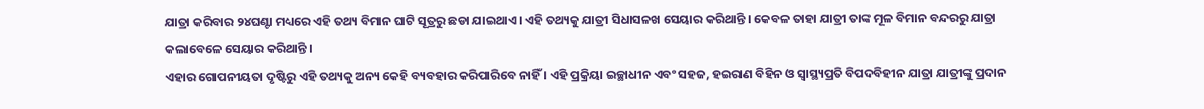ଯାତ୍ରା କରିବାର ୨୪ଘଣ୍ଟା ମଧ୍ୟରେ ଏହି ତଥ୍ୟ ବିମାନ ଘାଟି ସୂତ୍ରରୁ ଛଡା ଯାଇଥାଏ । ଏହି ତଥ୍ୟକୁ ଯାତ୍ରୀ ସିଧାସଳଖ ସେୟାର କରିଥାନ୍ତି । କେବଳ ତାହା ଯାତ୍ରୀ ତାଙ୍କ ମୂଳ ବିମାନ ବନ୍ଦରରୁ ଯାତ୍ରା କଲାବେଳେ ସେୟାର କରିଥାନ୍ତି ।
ଏହାର ଗୋପନୀୟତା ଦୃଷ୍ଟିରୁ ଏହି ତଥ୍ୟକୁ ଅନ୍ୟ କେହି ବ୍ୟବହାର କରିପାରିବେ ନାହିଁ । ଏହି ପ୍ରକ୍ରିୟା ଇଚ୍ଛାଧୀନ ଏବଂ ସହଜ, ହଇରାଣ ବିହିନ ଓ ସ୍ୱାସ୍ଥ୍ୟପ୍ରତି ବିପଦବିହୀନ ଯାତ୍ରା ଯାତ୍ରୀଙ୍କୁ ପ୍ରଦାନ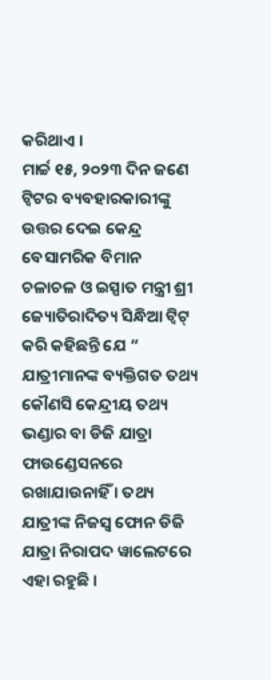କରିଥାଏ ।
ମାର୍ଚ୍ଚ ୧୫, ୨୦୨୩ ଦିନ ଜଣେ ଟ୍ୱିଟର ବ୍ୟବହାରକାରୀଙ୍କୁ ଉତ୍ତର ଦେଇ କେନ୍ଦ୍ର ବେସାମରିକ ବିମାନ ଚଳାଚଳ ଓ ଇସ୍ପାତ ମନ୍ତ୍ରୀ ଶ୍ରୀ ଜ୍ୟୋତିରାଦିତ୍ୟ ସିନ୍ଧିଆ ଟ୍ୱିଟ୍ କରି କହିଛନ୍ତି ଯେ “ ଯାତ୍ରୀମାନଙ୍କ ବ୍ୟକ୍ତିଗତ ତଥ୍ୟ କୌଣସି କେନ୍ଦ୍ରୀୟ ତଥ୍ୟ ଭଣ୍ଡାର ବା ଡିଜି ଯାତ୍ରା ଫାଉଣ୍ଡେସନରେ ରଖାଯାଉନାହିଁ । ତଥ୍ୟ ଯାତ୍ରୀଙ୍କ ନିଜସ୍ୱ ଫୋନ ଡିଜି ଯାତ୍ରା ନିରାପଦ ୱାଲେଟରେ ଏହା ରହୁଛି ।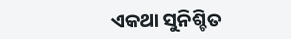ଏକଥା ସୁନିଶ୍ଚିତ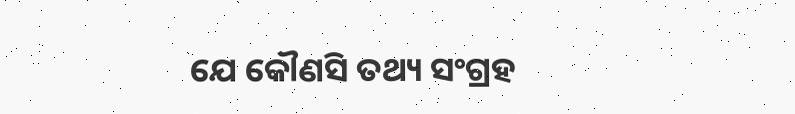ଯେ କୌଣସି ତଥ୍ୟ ସଂଗ୍ରହ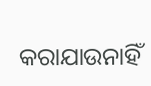କରାଯାଉନାହିଁ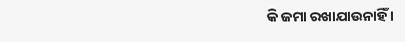କି ଜମା ରଖାଯାଉନାହିଁ ।